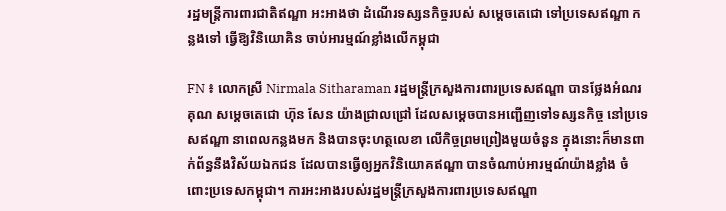រដ្ឋមន្រ្តីការពារជាតិឥណ្ឌា អះអាងថា ដំណើរទស្សនកិច្ចរបស់ សម្តេចតេជោ ទៅប្រទេសឥណ្ឌា កន្លងទៅ ធ្វើឱ្យវិនិយោគិន ចាប់អារម្មណ៍ខ្លាំងលើកម្ពុជា

FN ៖ លោកស្រី Nirmala Sitharaman រដ្ឋមន្រ្តីក្រសួងការពារប្រទេសឥណ្ឌា បានថ្លែងអំណរគុណ សម្តេចតេជោ ហ៊ុន សែន យ៉ាងជ្រាលជ្រៅ ដែលសម្តេចបានអញ្ជើញទៅទស្សនកិច្ច នៅប្រទេសឥណ្ឌា នាពេលកន្លងមក និងបានចុះហត្ថលេខា លើកិច្ចព្រមព្រៀងមួយចំនួន ក្នុងនោះក៏មានពាក់ព័ន្ធនឹងវិស័យឯកជន ដែលបានធ្វើឲ្យអ្នកវិនិយោគឥណ្ឌា បានចំណាប់អារម្មណ៍យ៉ាងខ្លាំង ចំពោះប្រទេសកម្ពុជា។ ការអះអាងរបស់រដ្ឋមន្រ្តីក្រសួងការពារប្រទេសឥណ្ឌា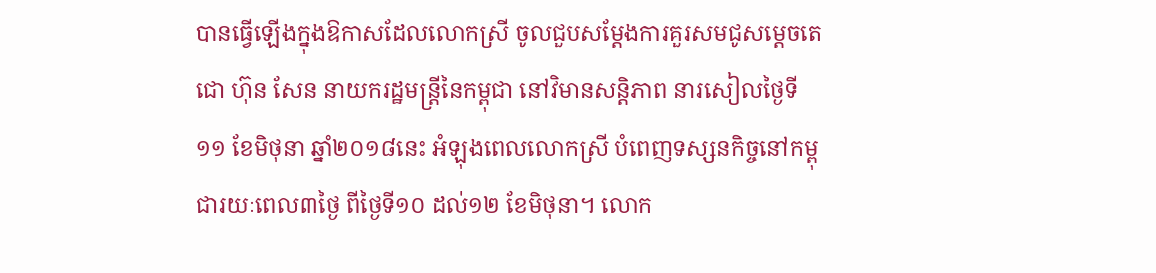បានធ្វើឡើងក្នុងឱកាសដែលលោកស្រី ចូលជួបសម្តែងការគួរសមជូសម្តេចតេជោ ហ៊ុន សែន នាយករដ្ឋមន្ត្រីនៃកម្ពុជា នៅវិមានសន្តិភាព នារសៀលថ្ងៃទី១១ ខែមិថុនា ឆ្នាំ២០១៨នេះ អំឡុងពេលលោកស្រី បំពេញទស្សនកិច្ចនៅកម្ពុជារយៈពេល៣ថ្ងៃ ពីថ្ងៃទី១០ ដល់១២ ខែមិថុនា។ លោក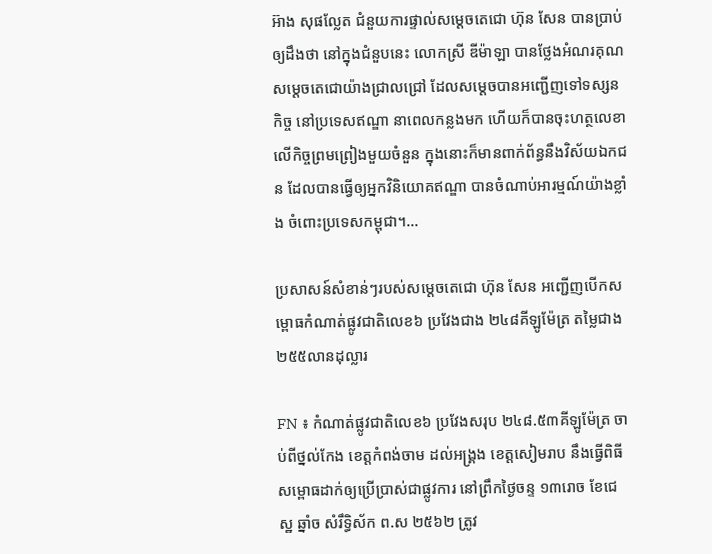អ៊ាង សុផល្លែត ជំនួយការផ្ទាល់សម្តេចតេជោ ហ៊ុន សែន បានប្រាប់ឲ្យដឹងថា នៅក្នុងជំនួបនេះ លោកស្រី ឌីម៉ាឡា បានថ្លែងអំណរគុណសម្តេចតេជោយ៉ាងជ្រាលជ្រៅ ដែលសម្តេចបានអញ្ជើញទៅទស្សនកិច្ច នៅប្រទេសឥណ្ឌា នាពេលកន្លងមក ហើយក៏បានចុះហត្ថលេខា លើកិច្ចព្រមព្រៀងមួយចំនួន ក្នុងនោះក៏មានពាក់ព័ន្ធនឹងវិស័យឯកជន ដែលបានធ្វើឲ្យអ្នកវិនិយោគឥណ្ឌា បានចំណាប់អារម្មណ៍យ៉ាងខ្លាំង ចំពោះប្រទេសកម្ពុជា។…

ប្រសាសន៍សំខាន់ៗរបស់សម្តេចតេជោ ហ៊ុន សែន អញ្ជើញបើកសម្ពោធកំណាត់ផ្លូវជាតិលេខ៦ ប្រវែងជាង ២៤៨គីឡូម៉ែត្រ តម្លៃជាង ២៥៥លានដុល្លារ

FN ៖ កំណាត់ផ្លូវជាតិលេខ៦ ប្រវែងសរុប ២៤៨.៥៣គីឡូម៉ែត្រ ចាប់ពីថ្នល់កែង ខេត្តកំពង់ចាម ដល់អង្រ្គង ខេត្តសៀមរាប នឹងធ្វើពិធីសម្ពោធដាក់ឲ្យប្រើប្រាស់ជាផ្លូវការ នៅព្រឹកថ្ងៃចន្ទ ១៣រោច ខែជេស្ឋ ឆ្នាំច សំរឹទ្ធិស័ក ព.ស ២៥៦២ ត្រូវ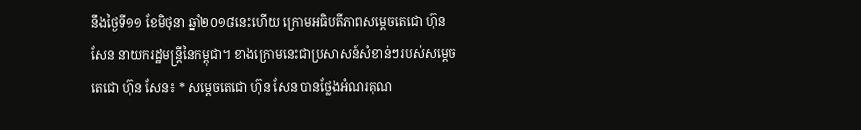នឹងថ្ងៃទី១១ ខែមិថុនា ឆ្នាំ២០១៨នេះហើយ ក្រោមអធិបតីភាពសម្តេចតេជោ ហ៊ុន សែន នាយករដ្ឋមន្ត្រីនៃកម្ពុជា។ ខាងក្រោមនេះជាប្រសាសន៍សំខាន់ៗរបស់សម្តេចតេជោ ហ៊ុន សែន៖ * សម្តេចតេជោ ហ៊ុន សែន បានថ្លែងអំណរគុណ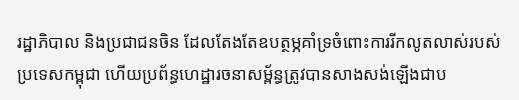រដ្ឋាភិបាល និងប្រជាជនចិន ដែលតែងតែឧបត្ថម្ភគាំទ្រចំពោះការរីកលូតលាស់របស់ប្រទេសកម្ពុជា ហើយប្រព័ន្ធហេដ្ឋារចនាសម្ព័ន្ធត្រូវបានសាងសង់ឡើងជាប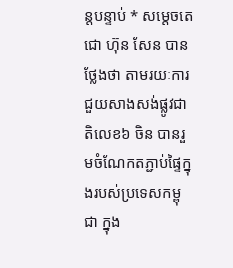ន្តបន្ទាប់ * សម្តេចតេជោ ហ៊ុន សែន បានថ្លែងថា តាមរយៈការជួយសាងសង់ផ្លូវជាតិលេខ៦ ចិន បានរួមចំណែកតភ្ជាប់ផ្ទៃក្នុងរបស់ប្រទេសកម្ពុជា ក្នុង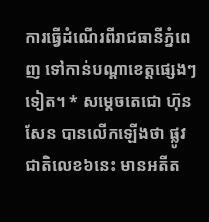ការធ្វើដំណើរពីរាជធានីភ្នំពេញ ទៅកាន់បណ្តាខេត្តផ្សេងៗទៀត។ * សម្តេចតេជោ ហ៊ុន សែន បានលើកឡើងថា ផ្លូវជាតិលេខ៦នេះ មានអតីត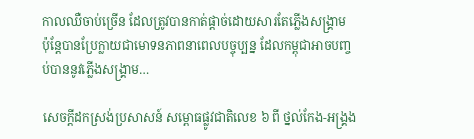កាលឈឺចាប់ច្រើន ដែលត្រូវបានកាត់ផ្តាច់ដោយសារតែភ្លើងសង្គ្រាម ប៉ុន្តែបានប្រែក្លាយជាមោទនភាពនាពេលបច្ចុប្បន្ន ដែលកម្ពុជាអាចបញ្ចប់បាននូវភ្លើងសង្គ្រាម…

សេចក្តីដកស្រង់ប្រសាសន៍ សម្ពោធផ្លូវជាតិលេខ ៦ ពី ថ្នល់កែង-អង្គ្រង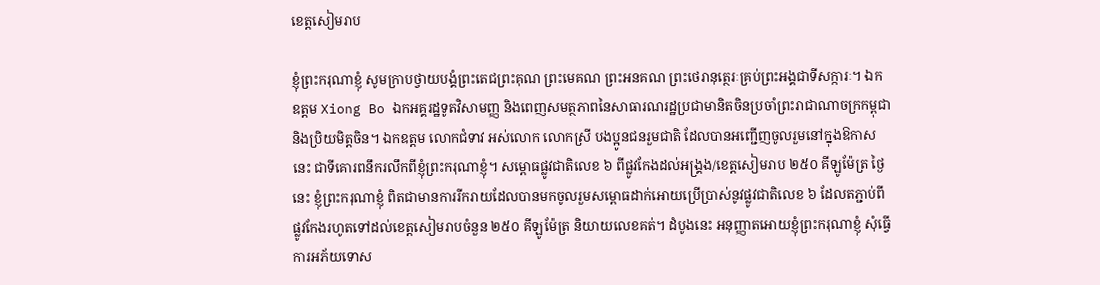ខេត្តសៀមរាប

ខ្ញុំព្រះករុណាខ្ញុំ សូមក្រាបថ្វាយបង្គំព្រះតេជព្រះគុណ ព្រះមេគណ ព្រះអនគណ ព្រះថេរានុត្ថេរៈគ្រប់ព្រះអង្គជាទីសក្ការៈ។ ឯកឧត្តម Xiong Bo ឯកអគ្គរដ្ឋទូតវិសាមញ្ញ និងពេញសមត្ថភាពនៃសាធារណរដ្ឋប្រជាមានិតចិនប្រចាំព្រះរាជាណាចក្រកម្ពុជា និងប្រិយមិត្តចិន។ ឯកឧត្តម លោកជំទាវ អស់លោក លោកស្រី បងប្អូនជនរួមជាតិ ដែលបានអញ្ជើញចូលរួមនៅក្នុងឱកាសនេះ ជាទីគោរពនឹករលឹកពីខ្ញុំព្រះករុណាខ្ញុំ។ សម្ពោធផ្លូវជាតិលេខ ៦ ពីផ្លូវកែងដល់អង្គ្រង/ខេត្តសៀមរាប ២៥០ គីឡូម៉ែត្រ ថ្ងៃនេះ ខ្ញុំព្រះករុណាខ្ញុំ ពិតជាមានការរីករាយដែលបានមកចូលរួមសម្ពោធដាក់អោយប្រើប្រាស់នូវផ្លូវជាតិលេខ ៦ ដែលតភ្ជាប់ពីផ្លូវកែងរហូតទៅដល់ខេត្តសៀមរាបចំនួន ២៥០ គីឡូម៉ែត្រ និយាយលេខគត់។ ដំបូងនេះ អនុញ្ញាតអោយខ្ញុំព្រះករុណាខ្ញុំ សុំធ្វើការអភ័យទោស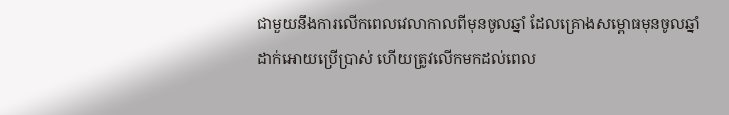ជាមួយនឹងការលើកពេលវេលាកាលពីមុនចូលឆ្នាំ ដែលគ្រោងសម្ពោធមុនចូលឆ្នាំ ដាក់អោយប្រើប្រាស់ ហើយត្រូវលើកមកដល់ពេល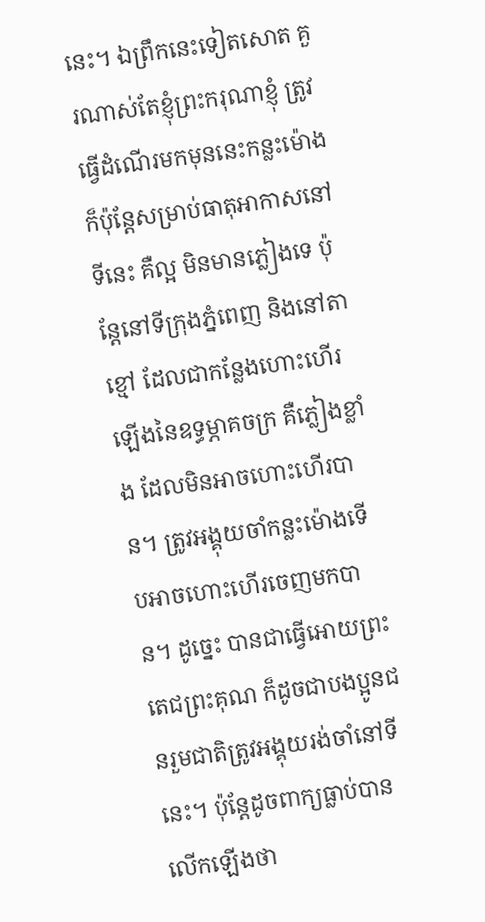នេះ។ ឯព្រឹកនេះទៀតសោត គួរណាស់តែខ្ញុំព្រះករុណាខ្ញុំ ត្រូវធ្វើដំណើរមកមុននេះកន្លះម៉ោង ក៏ប៉ុន្តែសម្រាប់ធាតុអាកាសនៅទីនេះ គឺល្អ មិនមានភ្លៀងទេ ប៉ុន្តែនៅទីក្រុងភ្នំពេញ និងនៅតាខ្មៅ ដែលជាកន្លែងហោះហើរឡើងនៃឧទ្ធម្ភាគចក្រ គឺភ្លៀងខ្លាំង ដែលមិនអាចហោះហើរបាន។ ត្រូវអង្គុយចាំកន្លះម៉ោងទើបអាចហោះហើរចេញមកបាន។ ដូច្នេះ បានជាធ្វើអោយព្រះតេជព្រះគុណ ក៏ដូចជាបងប្អូនជនរួមជាតិត្រូវអង្គុយរង់ចាំនៅទីនេះ។ ប៉ុន្តែដូចពាក្យធ្លាប់បានលើកឡើងថា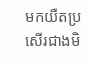មកយឺតប្រសើរជាងមិ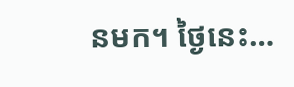នមក។ ថ្ងៃនេះ…